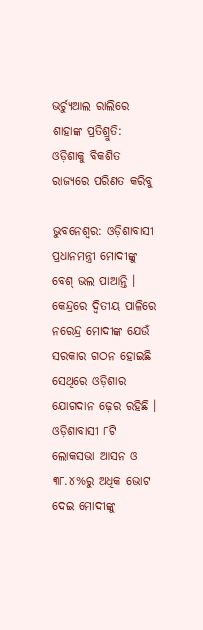ଭର୍ଚ୍ୟୁଆଲ ରାଲିରେ ଶାହାଙ୍କ ପ୍ରତିଶ୍ରୁତି: ଓଡ଼ିଶାକୁ ବିକଶିତ ରାଜ୍ୟରେ ପରିଣତ କରିବୁ

ଭୁବନେଶ୍ବର: ଓଡ଼ିଶାବାସୀ ପ୍ରଧାନମନ୍ତ୍ରୀ ମୋଦୀଙ୍କୁ ବେଶ୍ ଭଲ ପାଆନ୍ତି । କେନ୍ଦ୍ରରେ ଦ୍ବିତୀୟ ପାଳିରେ ନରେନ୍ଦ୍ର ମୋଦୀଙ୍କ ଯେଉଁ ସରକାର ଗଠନ ହୋଇଛି ସେଥିରେ ଓଡ଼ିଶାର ଯୋଗଦାନ ଢ଼େର ରହିଛି । ଓଡ଼ିଶାବାସୀ ୮ଟି ଲୋକସଭା ଆସନ ଓ ୩୮.୪%ରୁ ଅଧିକ ଭୋଟ ଦେଇ ମୋଦୀଙ୍କୁ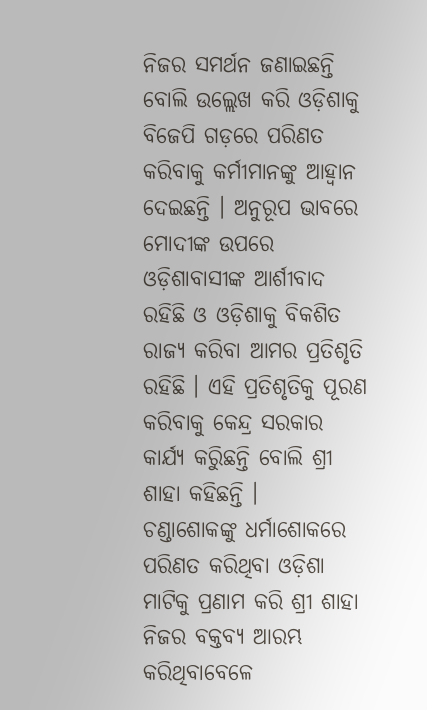ନିଜର ସମର୍ଥନ ଜଣାଇଛନ୍ତି ବୋଲି ଉଲ୍ଲେଖ କରି ଓଡ଼ିଶାକୁ ବିଜେପି ଗଡ଼ରେ ପରିଣତ କରିବାକୁ କର୍ମୀମାନଙ୍କୁ ଆହ୍ବାନ ଦେଇଛନ୍ତି । ଅନୁରୂପ ଭାବରେ ମୋଦୀଙ୍କ ଉପରେ ଓଡ଼ିଶାବାସୀଙ୍କ ଆର୍ଶୀବାଦ ରହିଛି ଓ ଓଡ଼ିଶାକୁ ବିକଶିତ ରାଜ୍ୟ କରିବା ଆମର ପ୍ରତିଶୃତି ରହିଛି । ଏହି ପ୍ରତିଶୃତିକୁ ପୂରଣ କରିବାକୁ କେନ୍ଦ୍ର ସରକାର କାର୍ଯ୍ୟ କରିୁଛନ୍ତି ବୋଲି ଶ୍ରୀ ଶାହା କହିଛନ୍ତି ।  ଚଣ୍ଡାଶୋକଙ୍କୁ ଧର୍ମାଶୋକରେ ପରିଣତ କରିଥିବା ଓଡ଼ିଶା ମାଟିକୁ ପ୍ରଣାମ କରି ଶ୍ରୀ ଶାହା ନିଜର ବକ୍ତବ୍ୟ ଆରମ୍ଭ କରିଥିବାବେଳେ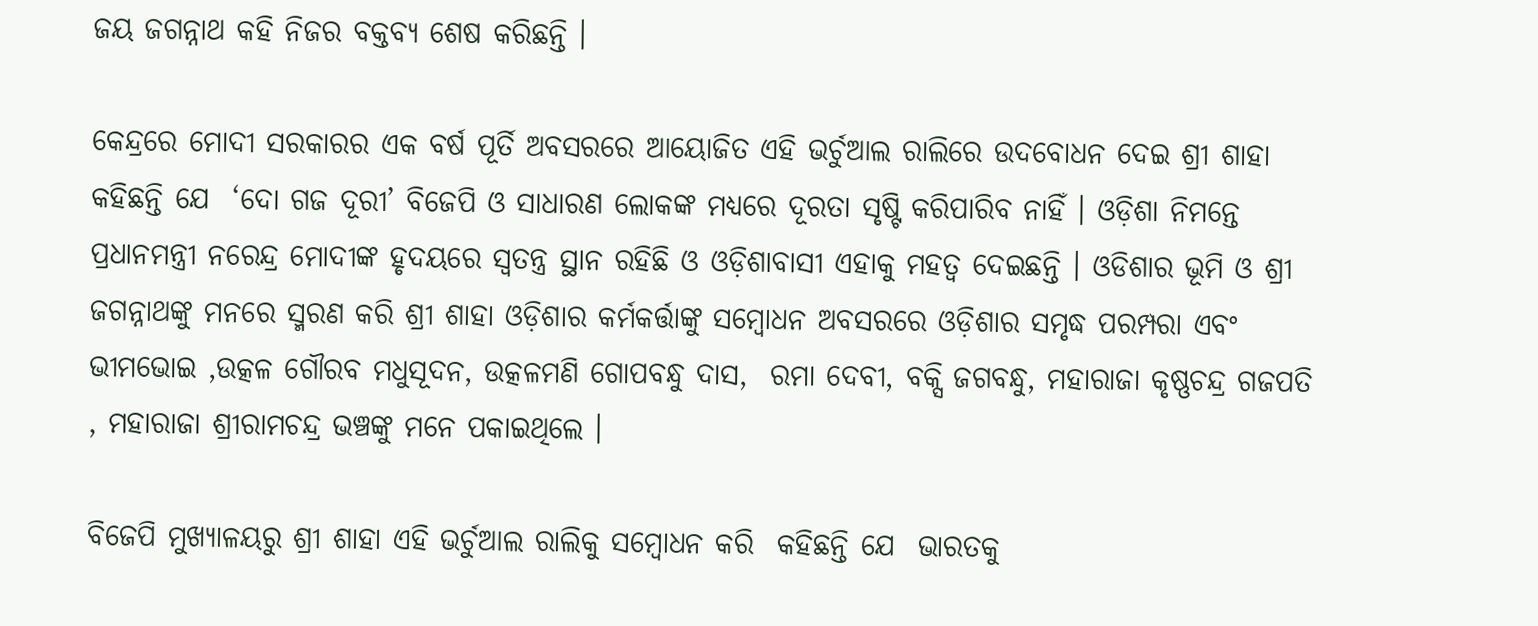ଜୟ ଜଗନ୍ନାଥ କହି ନିଜର ବକ୍ତବ୍ୟ ଶେଷ କରିଛନ୍ତି ।

କେନ୍ଦ୍ରରେ ମୋଦୀ ସରକାରର ଏକ ବର୍ଷ ପୂର୍ତି ଅବସରରେ ଆୟୋଜିତ ଏହି ଭର୍ଚୁଆଲ ରାଲିରେ ଉଦବୋଧନ ଦେଇ ଶ୍ରୀ ଶାହା କହିଛନ୍ତି ଯେ  ‘ଦୋ ଗଜ ଦୂରୀ’ ବିଜେପି ଓ ସାଧାରଣ ଲୋକଙ୍କ ମଧ୍ୟରେ ଦୂରତା ସୃଷ୍ଟି କରିପାରିବ ନାହିଁ । ଓଡ଼ିଶା ନିମନ୍ତେ ପ୍ରଧାନମନ୍ତ୍ରୀ ନରେନ୍ଦ୍ର ମୋଦୀଙ୍କ ହୃଦୟରେ ସ୍ବତନ୍ତ୍ର ସ୍ଥାନ ରହିଛି ଓ ଓଡ଼ିଶାବାସୀ ଏହାକୁ ମହତ୍ବ ଦେଇଛନ୍ତି । ଓଡିଶାର ଭୂମି ଓ ଶ୍ରୀ ଜଗନ୍ନାଥଙ୍କୁ ମନରେ ସ୍ମରଣ କରି ଶ୍ରୀ ଶାହା ଓଡ଼ିଶାର କର୍ମକର୍ତ୍ତାଙ୍କୁ ସମ୍ବୋଧନ ଅବସରରେ ଓଡ଼ିଶାର ସମୃଦ୍ଧ ପରମ୍ପରା ଏବଂ ଭୀମଭୋଇ ,ଉତ୍କଳ ଗୌରବ ମଧୁସୂଦନ, ଉତ୍କଳମଣି ଗୋପବନ୍ଧୁ ଦାସ,  ରମା ଦେବୀ, ବକ୍ସି ଜଗବନ୍ଧୁ, ମହାରାଜା କୃଷ୍ଣଚନ୍ଦ୍ର ଗଜପତି , ମହାରାଜା ଶ୍ରୀରାମଚନ୍ଦ୍ର ଭଞ୍ଚଙ୍କୁ ମନେ ପକାଇଥିଲେ ।

ବିଜେପି ମୁଖ୍ୟାଳୟରୁ ଶ୍ରୀ ଶାହା ଏହି ଭର୍ଚୁଆଲ ରାଲିକୁ ସମ୍ବୋଧନ କରି  କହିଛନ୍ତି ଯେ  ଭାରତକୁ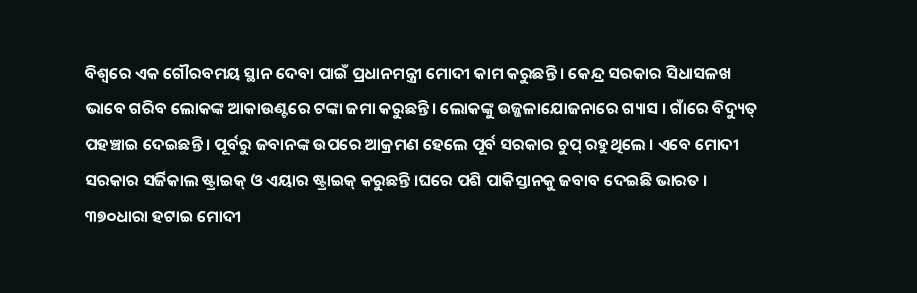ବିଶ୍ୱରେ ଏକ ଗୌରବମୟ ସ୍ଥାନ ଦେବା ପାଇଁ ପ୍ରଧାନମନ୍ତ୍ରୀ ମୋଦୀ କାମ କରୁଛନ୍ତି । କେନ୍ଦ୍ର ସରକାର ସିଧାସଳଖ ଭାବେ ଗରିବ ଲୋକଙ୍କ ଆକାଉଣ୍ଟରେ ଟଙ୍କା ଜମା କରୁଛନ୍ତି। ଲୋକଙ୍କୁ ଉଜ୍ଜଳାଯୋଜନାରେ ଗ୍ୟାସ । ଗାଁରେ ବିଦ୍ୟୁତ୍‌ ପହଞ୍ଚାଇ ଦେଇଛନ୍ତି । ପୂର୍ବରୁ ଜବାନଙ୍କ ଉପରେ ଆକ୍ରମଣ ହେଲେ ପୂର୍ବ ସରକାର ଚୁପ୍ ରହୁଥିଲେ । ଏବେ ମୋଦୀ ସରକାର ସର୍ଜିକାଲ ଷ୍ଟ୍ରାଇକ୍‌ ଓ ଏୟାର ଷ୍ଟ୍ରାଇକ୍‌ କରୁଛନ୍ତି ।ଘରେ ପଶି ପାକିସ୍ତାନକୁ ଜବାବ ଦେଇଛି ଭାରତ । ୩୭୦ଧାରା ହଟାଇ ମୋଦୀ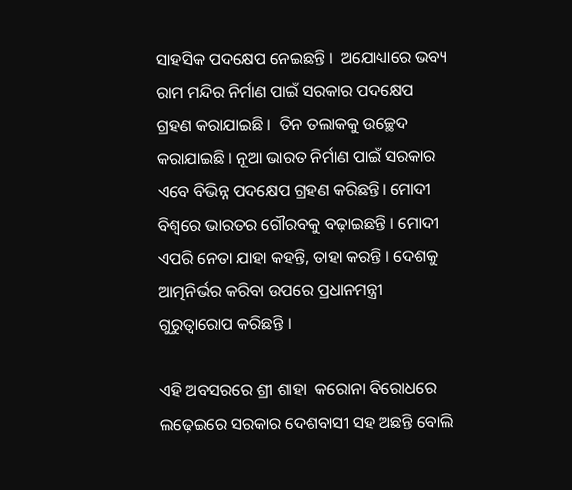ସାହସିକ ପଦକ୍ଷେପ ନେଇଛନ୍ତି ।  ଅଯୋଧ୍ୟାରେ ଭବ୍ୟ ରାମ ମନ୍ଦିର ନିର୍ମାଣ ପାଇଁ ସରକାର ପଦକ୍ଷେପ ଗ୍ରହଣ କରାଯାଇଛି ।  ତିନ ତଲାକକୁ ଉଚ୍ଛେଦ କରାଯାଇଛି । ନୂଆ ଭାରତ ନିର୍ମାଣ ପାଇଁ ସରକାର ଏବେ ବିଭିନ୍ନ ପଦକ୍ଷେପ ଗ୍ରହଣ କରିଛନ୍ତି। ମୋଦୀ ବିଶ୍ୱରେ ଭାରତର ଗୌରବକୁ ବଢ଼ାଇଛନ୍ତି । ମୋଦୀ ଏପରି ନେତା ଯାହା କହନ୍ତି, ତାହା କରନ୍ତି । ଦେଶକୁ ଆତ୍ମନିର୍ଭର କରିବା ଉପରେ ପ୍ରଧାନମନ୍ତ୍ରୀ ଗୁରୁତ୍ୱାରୋପ କରିଛନ୍ତି ।

ଏହି ଅବସରରେ ଶ୍ରୀ ଶାହା  କରୋନା ବିରୋଧରେ ଲଢ଼େଇରେ ସରକାର ଦେଶବାସୀ ସହ ଅଛନ୍ତି ବୋଲି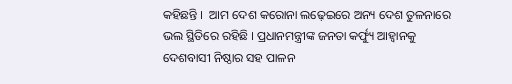କହିଛନ୍ତି ।  ଆମ ଦେଶ କରୋନା ଲଢ଼େଇରେ ଅନ୍ୟ ଦେଶ ତୁଳନାରେ ଭଲ ସ୍ଥିତିରେ ରହିଛି । ପ୍ରଧାନମନ୍ତ୍ରୀଙ୍କ ଜନତା କର୍ଫ୍ୟୁ ଆହ୍ୱାନକୁ ଦେଶବାସୀ ନିଷ୍ଠାର ସହ ପାଳନ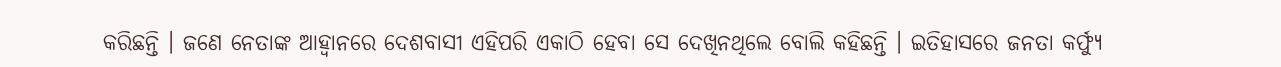କରିଛନ୍ତି । ଜଣେ ନେତାଙ୍କ ଆହ୍ୱାନରେ ଦେଶବାସୀ ଏହିପରି ଏକାଠି ହେବା ସେ ଦେଖିନଥିଲେ ବୋଲି କହିଛନ୍ତି । ଇତିହାସରେ ଜନତା କର୍ଫ୍ୟୁ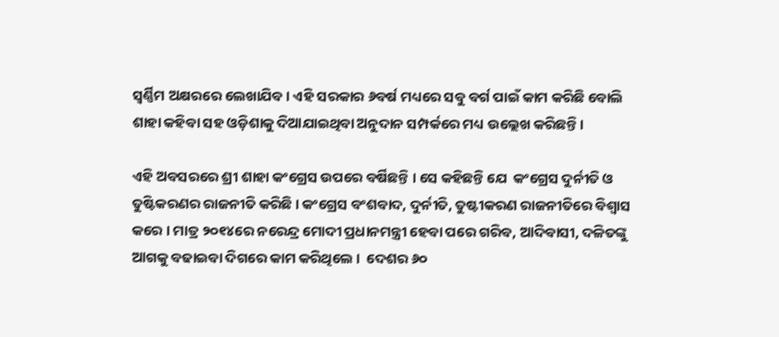ସ୍ୱର୍ଣ୍ଣିମ ଅକ୍ଷରରେ ଲେଖାଯିବ । ଏହି ସରକାର ୬ବର୍ଷ ମଧ୍ୟରେ ସବୁ ବର୍ଗ ପାଇଁ କାମ କରିଛି ବୋଲି ଶାହା କହିବା ସହ ଓଡ଼ିଶାକୁ ଦିଆଯାଇଥିବା ଅନୁଦାନ ସମ୍ପର୍କରେ ମଧ୍ୟ ଉଲ୍ଲେଖ କରିଛନ୍ତି ।

ଏହି ଅବସରରେ ଶ୍ରୀ ଶାହା କଂଗ୍ରେସ ଉପରେ ବର୍ଷିଛନ୍ତି । ସେ କହିଛନ୍ତି ଯେ  କଂଗ୍ରେସ ଦୁର୍ନୀତି ଓ ତୁଷ୍ଟିକରଣର ରାଜନୀତି କରିଛି । କଂଗ୍ରେସ ବଂଶବାଦ, ଦୁର୍ନୀତି, ତୁଷ୍ଟୀକରଣ ରାଜନୀତିରେ ବିଶ୍ୱାସ କରେ । ମାତ୍ର ୨୦୧୪ରେ ନରେନ୍ଦ୍ର ମୋଦୀ ପ୍ରଧାନମନ୍ତ୍ରୀ ହେବା ପରେ ଗରିବ, ଆଦିବାସୀ, ଦଳିତଙ୍କୁ ଆଗକୁ ବଢାଇବା ଦିଗରେ କାମ କରିଥିଲେ ।  ଦେଶର ୬୦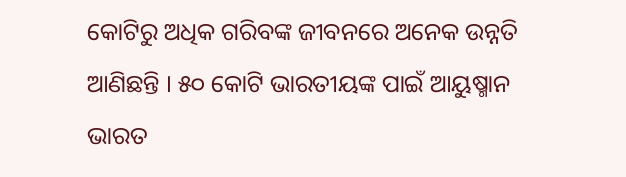କୋଟିରୁ ଅଧିକ ଗରିବଙ୍କ ଜୀବନରେ ଅନେକ ଉନ୍ନତି ଆଣିଛନ୍ତି । ୫୦ କୋଟି ଭାରତୀୟଙ୍କ ପାଇଁ ଆୟୁଷ୍ମାନ ଭାରତ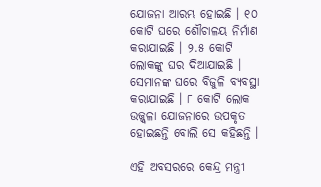ଯୋଜନା ଆରମ୍ଭ ହୋଇଛି । ୧୦ କୋଟି ଘରେ ଶୌଚାଳୟ ନିର୍ମାଣ କରାଯାଇଛି । ୨.୫ କୋଟି ଲୋକଙ୍କୁ ଘର ଦିଆଯାଇଛି । ସେମାନଙ୍କ ଘରେ ବିଜୁଳି ବ୍ୟବସ୍ଥା କରାଯାଇଛି । ୮ କୋଟି ଲୋକ ଉଜ୍ଜ୍ୱଳା ଯୋଜନାରେ ଉପକୃତ ହୋଇଛନ୍ତି ବୋଲି ସେ କହିଛନ୍ତି ।

ଏହି ଅବସରରେ କେନ୍ଦ୍ର ମନ୍ତ୍ରୀ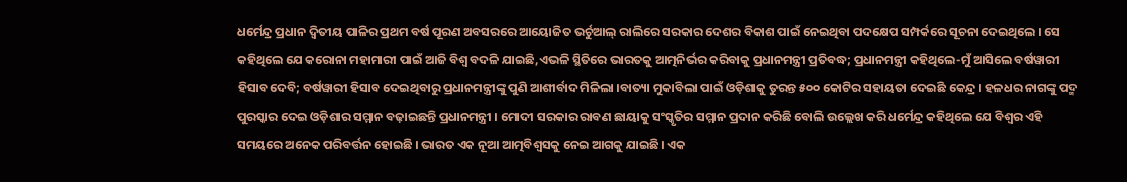ଧର୍ମେନ୍ଦ୍ର ପ୍ରଧାନ ଦ୍ୱିତୀୟ ପାଳିର ପ୍ରଥମ ବର୍ଷ ପୂରଣ ଅବସରରେ ଆୟୋଜିତ ଭର୍ଚୁଆଲ୍‌ ରାଲିରେ ସରକାର ଦେଶର ବିକାଶ ପାଇଁ ନେଇଥିବା ପଦକ୍ଷେପ ସମ୍ପର୍କରେ ସୂଚନା ଦେଇଥିଲେ । ସେ କହିଥିଲେ ଯେ କରୋନା ମହାମାରୀ ପାଇଁ ଆଜି ବିଶ୍ୱ ବଦଳି ଯାଇଛି,ଏଭଳି ସ୍ଥିତିରେ ଭାରତକୁ ଆତ୍ମନିର୍ଭର କରିବାକୁ ପ୍ରଧାନମନ୍ତ୍ରୀ ପ୍ରତିବଦ୍ଧ; ପ୍ରଧାନମନ୍ତ୍ରୀ କହିଥିଲେ-ମୁଁ ଆସିଲେ ବର୍ଷୱାରୀ ହିସାବ ଦେବି; ବର୍ଷୱାରୀ ହିସାବ ଦେଇଥିବାରୁ ପ୍ରଧାନମନ୍ତ୍ରୀଙ୍କୁ ପୁଣି ଆଶୀର୍ବାଦ ମିଳିଲା ।ବାତ୍ୟା ମୁକାବିଲା ପାଇଁ ଓଡ଼ିଶାକୁ ତୁରନ୍ତ ୫୦୦ କୋଟିର ସହାୟତା ଦେଇଛି କେନ୍ଦ୍ର । ହଳଧର ନାଗଙ୍କୁ ପଦ୍ମ ପୁରସ୍କାର ଦେଇ ଓଡ଼ିଶାର ସମ୍ମାନ ବଢ଼ାଇଛନ୍ତି ପ୍ରଧାନମନ୍ତ୍ରୀ । ମୋଦୀ ସରକାର ରାବଣ ଛାୟାକୁ ସଂସ୍କୃତିର ସମ୍ମାନ ପ୍ରଦାନ କରିଛି ବୋଲି ଉଲ୍ଲେଖ କରି ଧର୍ମେନ୍ଦ୍ର କହିଥିଲେ ଯେ ବିଶ୍ୱର ଏହି ସମୟରେ ଅନେକ ପରିବର୍ତ୍ତନ ହୋଇଛି । ଭାରତ ଏକ ନୂଆ ଆତ୍ମବିଶ୍ୱସକୁ ନେଇ ଆଗକୁ ଯାଇଛି । ଏକ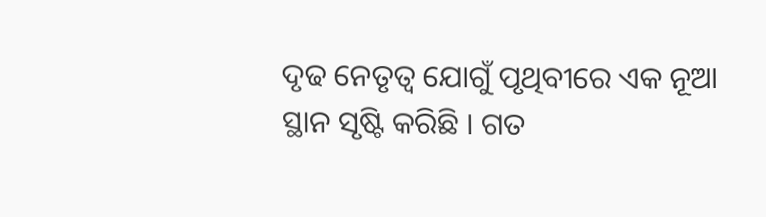ଦୃଢ ନେତୃତ୍ୱ ଯୋଗୁଁ ପୃଥିବୀରେ ଏକ ନୂଆ ସ୍ଥାନ ସୃଷ୍ଟି କରିଛି । ଗତ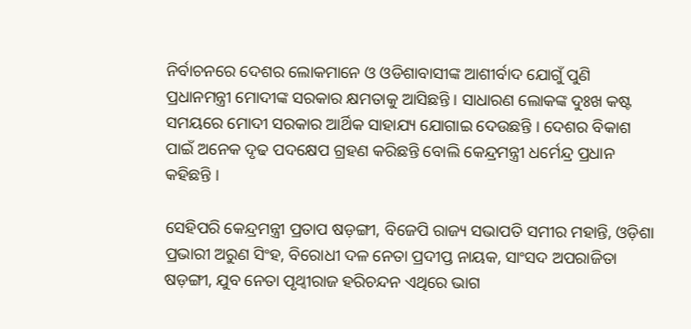ନିର୍ବାଚନରେ ଦେଶର ଲୋକମାନେ ଓ ଓଡିଶାବାସୀଙ୍କ ଆଶୀର୍ବାଦ ଯୋଗୁଁ ପୁଣି ପ୍ରଧାନମନ୍ତ୍ରୀ ମୋଦୀଙ୍କ ସରକାର କ୍ଷମତାକୁ ଆସିଛନ୍ତି । ସାଧାରଣ ଲୋକଙ୍କ ଦୁଃଖ କଷ୍ଟ ସମୟରେ ମୋଦୀ ସରକାର ଆର୍ଥିକ ସାହାଯ୍ୟ ଯୋଗାଇ ଦେଉଛନ୍ତି । ଦେଶର ବିକାଶ ପାଇଁ ଅନେକ ଦୃଢ ପଦକ୍ଷେପ ଗ୍ରହଣ କରିଛନ୍ତି ବୋଲି କେନ୍ଦ୍ରମନ୍ତ୍ରୀ ଧର୍ମେନ୍ଦ୍ର ପ୍ରଧାନ କହିଛନ୍ତି ।

ସେହିପରି କେନ୍ଦ୍ରମନ୍ତ୍ରୀ ପ୍ରତାପ ଷଡ଼ଙ୍ଗୀ, ବିଜେପି ରାଜ୍ୟ ସଭାପତି ସମୀର ମହାନ୍ତି, ଓଡ଼ିଶା ପ୍ରଭାରୀ ଅରୁଣ ସିଂହ, ବିରୋଧୀ ଦଳ ନେତା ପ୍ରଦୀପ୍ତ ନାୟକ, ସାଂସଦ ଅପରାଜିତା ଷଡ଼ଙ୍ଗୀ, ଯୁବ ନେତା ପୃଥ୍ବୀରାଜ ହରିଚନ୍ଦନ ଏଥିରେ ଭାଗ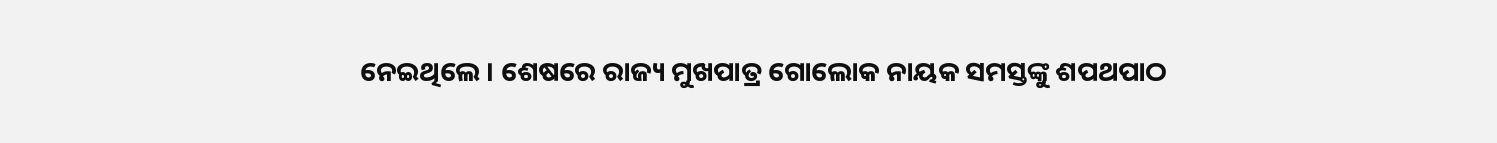ନେଇଥିଲେ । ଶେଷରେ ରାଜ୍ୟ ମୁଖପାତ୍ର ଗୋଲୋକ ନାୟକ ସମସ୍ତଙ୍କୁ ଶପଥପାଠ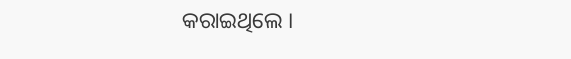କରାଇଥିଲେ ।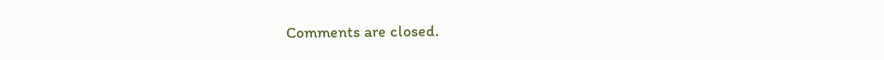Comments are closed.